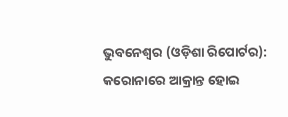ଭୁବନେଶ୍ୱର (ଓଡ଼ିଶା ରିପୋର୍ଟର): କରୋନାରେ ଆକ୍ରାନ୍ତ ହୋଇ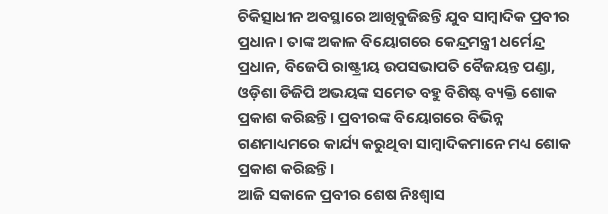ଚିକିତ୍ସାଧୀନ ଅବସ୍ଥାରେ ଆଖିବୁଜିଛନ୍ତି ଯୁବ ସାମ୍ୱାଦିକ ପ୍ରବୀର ପ୍ରଧାନ। ତାଙ୍କ ଅକାଳ ବିୟୋଗରେ କେନ୍ଦ୍ରମନ୍ତ୍ରୀ ଧର୍ମେନ୍ଦ୍ର ପ୍ରଧାନ, ବିଜେପି ରାଷ୍ଟ୍ରୀୟ ଉପସଭାପତି ବୈଜୟନ୍ତ ପଣ୍ଡା, ଓଡ଼ିଶା ଡିଜିପି ଅଭୟଙ୍କ ସମେତ ବହୁ ବିଶିଷ୍ଟ ବ୍ୟକ୍ତି ଶୋକ ପ୍ରକାଶ କରିଛନ୍ତି। ପ୍ରବୀରଙ୍କ ବିୟୋଗରେ ବିଭିନ୍ନ ଗଣମାଧ୍ୟମରେ କାର୍ଯ୍ୟ କରୁଥିବା ସାମ୍ୱାଦିକମାନେ ମଧ୍ୟ ଶୋକ ପ୍ରକାଶ କରିଛନ୍ତି।
ଆଜି ସକାଳେ ପ୍ରବୀର ଶେଷ ନିଃଶ୍ୱାସ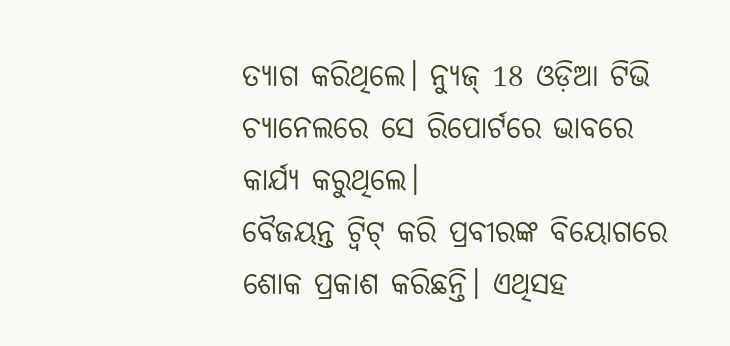ତ୍ୟାଗ କରିଥିଲେ। ନ୍ୟୁଜ୍ 18 ଓଡ଼ିଆ ଟିଭି ଚ୍ୟାନେଲରେ ସେ ରିପୋର୍ଟରେ ଭାବରେ କାର୍ଯ୍ୟ କରୁଥିଲେ।
ବୈଜୟନ୍ତ ଟ୍ୱିଟ୍ କରି ପ୍ରବୀରଙ୍କ ବିୟୋଗରେ ଶୋକ ପ୍ରକାଶ କରିଛନ୍ତି। ଏଥିସହ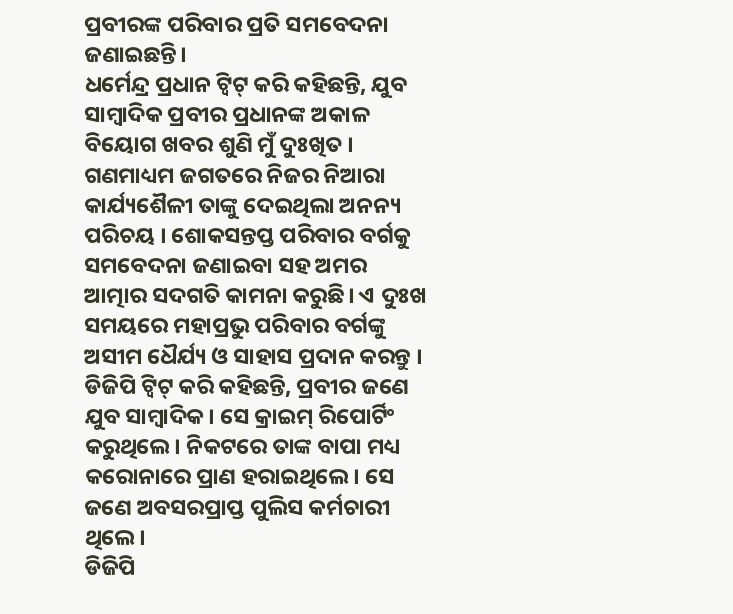ପ୍ରବୀରଙ୍କ ପରିବାର ପ୍ରତି ସମବେଦନା ଜଣାଇଛନ୍ତି।
ଧର୍ମେନ୍ଦ୍ର ପ୍ରଧାନ ଟ୍ୱିଟ୍ କରି କହିଛନ୍ତି, ଯୁବ ସାମ୍ବାଦିକ ପ୍ରବୀର ପ୍ରଧାନଙ୍କ ଅକାଳ ବିୟୋଗ ଖବର ଶୁଣି ମୁଁ ଦୁଃଖିତ । ଗଣମାଧ୍ୟମ ଜଗତରେ ନିଜର ନିଆରା କାର୍ଯ୍ୟଶୈଳୀ ତାଙ୍କୁ ଦେଇଥିଲା ଅନନ୍ୟ ପରିଚୟ । ଶୋକସନ୍ତପ୍ତ ପରିବାର ବର୍ଗକୁ ସମବେଦନା ଜଣାଇବା ସହ ଅମର ଆତ୍ମାର ସଦଗତି କାମନା କରୁଛି। ଏ ଦୁଃଖ ସମୟରେ ମହାପ୍ରଭୁ ପରିବାର ବର୍ଗଙ୍କୁ ଅସୀମ ଧୈର୍ଯ୍ୟ ଓ ସାହାସ ପ୍ରଦାନ କରନ୍ତୁ ।
ଡିଜିପି ଟ୍ୱିଟ୍ କରି କହିଛନ୍ତି, ପ୍ରବୀର ଜଣେ ଯୁବ ସାମ୍ୱାଦିକ। ସେ କ୍ରାଇମ୍ ରିପୋର୍ଟିଂ କରୁଥିଲେ। ନିକଟରେ ତାଙ୍କ ବାପା ମଧ୍ୟ କରୋନାରେ ପ୍ରାଣ ହରାଇଥିଲେ। ସେ ଜଣେ ଅବସରପ୍ରାପ୍ତ ପୁଲିସ କର୍ମଚାରୀ ଥିଲେ।
ଡିଜିପି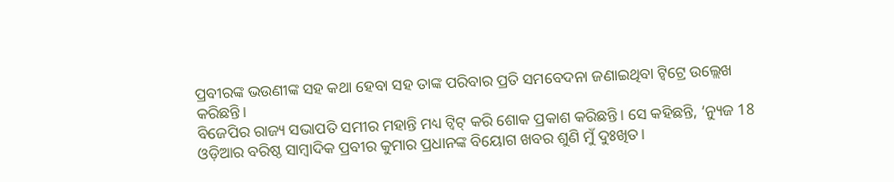ପ୍ରବୀରଙ୍କ ଭଉଣୀଙ୍କ ସହ କଥା ହେବା ସହ ତାଙ୍କ ପରିବାର ପ୍ରତି ସମବେଦନା ଜଣାଇଥିବା ଟ୍ୱିଟ୍ରେ ଉଲ୍ଲେଖ କରିଛନ୍ତି।
ବିଜେପିର ରାଜ୍ୟ ସଭାପତି ସମୀର ମହାନ୍ତି ମଧ୍ୟ ଟ୍ୱିଟ୍ କରି ଶୋକ ପ୍ରକାଶ କରିଛନ୍ତି। ସେ କହିଛନ୍ତି, ‘ନ୍ୟୁଜ 18 ଓଡ଼ିଆର ବରିଷ୍ଠ ସାମ୍ବାଦିକ ପ୍ରବୀର କୁମାର ପ୍ରଧାନଙ୍କ ବିୟୋଗ ଖବର ଶୁଣି ମୁଁ ଦୁଃଖିତ।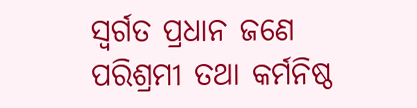ସ୍ୱର୍ଗତ ପ୍ରଧାନ ଜଣେ ପରିଶ୍ରମୀ ତଥା କର୍ମନିଷ୍ଠ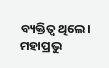ବ୍ୟକ୍ତିତ୍ୱ ଥିଲେ। ମହାପ୍ରଭୁ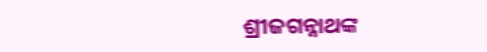ଶ୍ରୀଜଗନ୍ନାଥଙ୍କ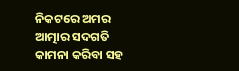ନିକଟରେ ଅମର ଆତ୍ମାର ସଦଗତି କାମନା କରିବା ସହ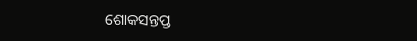ଶୋକସନ୍ତପ୍ତ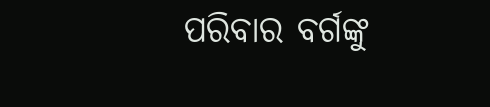ପରିବାର ବର୍ଗଙ୍କୁ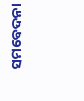ସମବେଦନା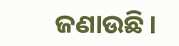ଜଣାଉଛି।